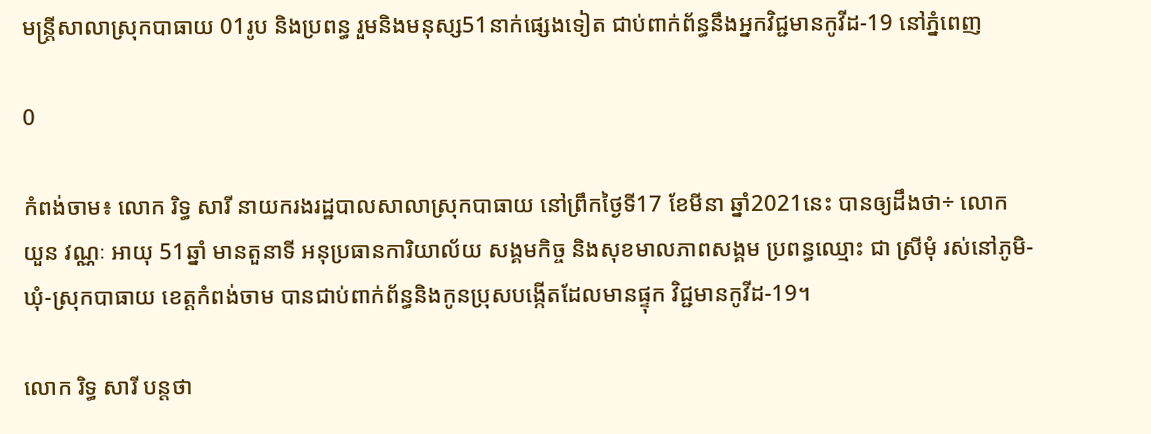មន្ត្រីសាលាស្រុកបាធាយ 01រូប និងប្រពន្ធ រួមនិងមនុស្ស51នាក់ផ្សេងទៀត ជាប់ពាក់ព័ន្ធនឹងអ្នកវិជ្ជមានកូវីដ-19 នៅភ្នំពេញ

0

កំពង់ចាម៖ លោក រិទ្ធ សារី នាយករងរដ្ឋបាលសាលាស្រុកបាធាយ នៅព្រឹកថ្ងៃទី17 ខែមីនា ឆ្នាំ2021នេះ បានឲ្យដឹងថា÷ លោក យួន វណ្ណៈ អាយុ 51ឆ្នាំ មានតួនាទី អនុប្រធានការិយាល័យ សង្គមកិច្ច និងសុខមាលភាពសង្គម ប្រពន្ធឈ្មោះ ជា ស្រីមុំ រស់នៅភូមិ-ឃុំ-ស្រុកបាធាយ ខេត្តកំពង់ចាម បានជាប់ពាក់ព័ន្ធនិងកូនប្រុសបង្កើតដែលមានផ្ទុក វិជ្ជមានកូវីដ-19។

លោក រិទ្ធ សារី បន្តថា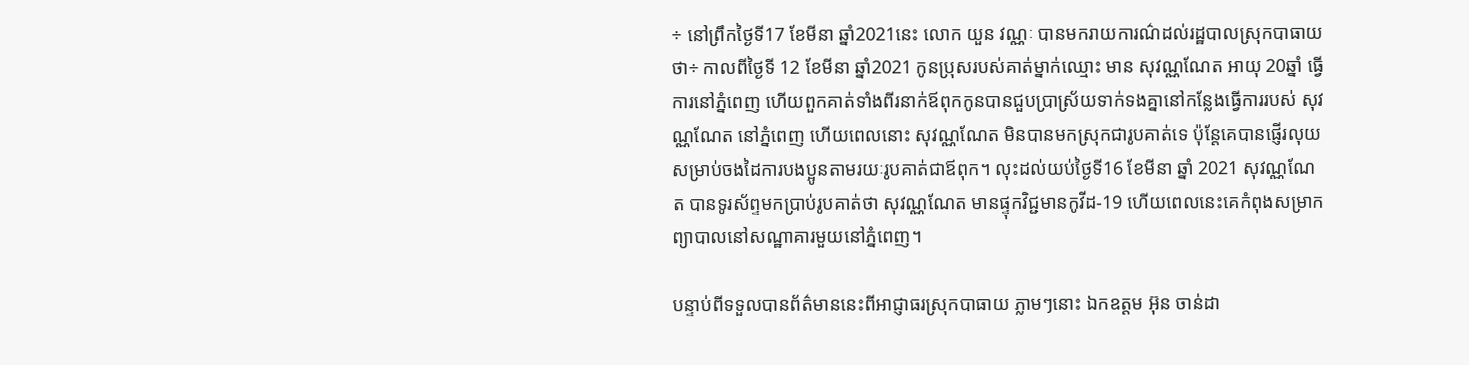÷ នៅព្រឹកថ្ងៃទី17 ខែមីនា ឆ្នាំ2021នេះ លោក យួន វណ្ណៈ បានមករាយការណ៌ដល់រដ្ឋបាលស្រុកបាធាយថា÷ កាលពីថ្ងៃទី 12 ខែមីនា ឆ្នាំ2021 កូនប្រុសរបស់គាត់ម្នាក់ឈ្មោះ មាន សុវណ្ណណែត អាយុ 20ឆ្នាំ ធ្វើការនៅភ្នំពេញ ហើយពួកគាត់ទាំងពីរនាក់ឪពុកកូនបានជួបប្រាស្រ័យទាក់ទងគ្នានៅកន្លែងធ្វើការរបស់ សុវណ្ណណែត នៅភ្នំពេញ ហើយពេលនោះ សុវណ្ណណែត មិនបានមកស្រុកជារូបគាត់ទេ ប៉ុន្តែគេបានផ្ញើរលុយសម្រាប់ចងដៃការបងប្អូនតាមរយៈរូបគាត់ជាឪពុក។ លុះដល់យប់ថ្ងៃទី16 ខែមីនា ឆ្នាំ 2021 សុវណ្ណណែត បានទូរស័ព្ទមកប្រាប់រូបគាត់ថា សុវណ្ណណែត មានផ្ទុកវិជ្ជមានកូវីដ-19 ហើយពេលនេះគេកំពុងសម្រាកព្យាបាលនៅសណ្ឋាគារមួយនៅភ្នំពេញ។

បន្ទាប់ពីទទួលបានព័ត៌មាននេះពីអាជ្ញាធរស្រុកបាធាយ ភ្លាមៗនោះ ឯកឧត្តម អ៊ុន ចាន់ដា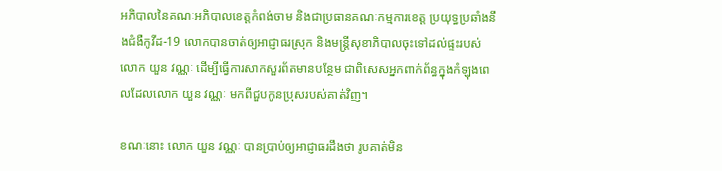អភិបាលនៃគណៈអភិបាលខេត្តកំពង់ចាម និងជាប្រធានគណៈកម្មការខេត្ត ប្រយុទ្ធប្រឆាំងនឹងជំងឺកូវីដ-19 លោកបានចាត់ឲ្យអាជ្ញាធរស្រុក និងមន្ត្រីសុខាភិបាលចុះទៅដល់ផ្ទះរបស់លោក យួន វណ្ណៈ ដើម្បីធ្វើការសាកសួរព័តមានបន្ថែម ជាពិសេសអ្នកពាក់ព័ន្ធក្នុងកំឡុងពេលដែលលោក យួន វណ្ណៈ មកពីជួបកូនប្រុសរបស់គាត់វិញ។

ខណៈនោះ លោក យួន វណ្ណៈ បានប្រាប់ឲ្យអាជ្ញាធរដឹងថា រូបគាត់មិន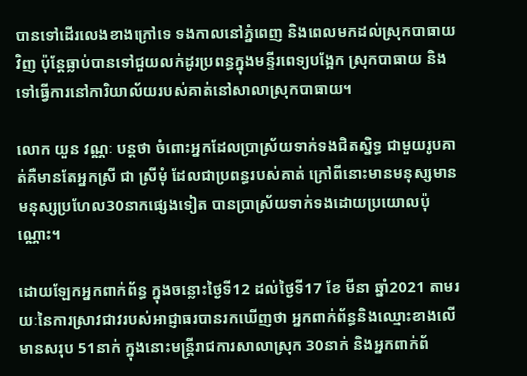បានទៅដើរលេងខាងក្រៅទេ ទងកាលនៅភ្នំពេញ និងពេលមកដល់ស្រុកបាធាយវិញ ប៉ុន្តែធ្លាប់បានទៅជួយលក់ដូរប្រពន្ធក្នុងមន្ទីរពេទ្យបង្អែក ស្រុកបាធាយ និងទៅធ្វើការនៅការិយាល័យរបស់គាត់នៅសាលាស្រុកបាធាយ។

លោក យួន វណ្ណៈ បន្តថា ចំពោះអ្នកដែលប្រាស្រ័យទាក់ទងជិតស្និទ្ធ ជាមួយរូបគាត់គឺមានតែអ្នកស្រី ជា ស្រីមុំ ដែលជាប្រពន្ធរបស់គាត់ ក្រៅពីនោះមានមនុស្សមានមនុស្សប្រហែល30នាកផ្សេងទៀត បានប្រាស្រ័យទាក់ទងដោយប្រយោលប៉ុណ្ណោះ។

ដោយឡែកអ្នកពាក់ព័ន្ធ ក្នុងចន្លោះថ្ងៃទី12 ដល់ថ្ងៃទី17 ខែ មីនា ឆ្នាំ2021 តាមរយៈនៃការស្រាវជាវរបស់អាជ្ញាធរបានរកឃើញថា អ្នកពាក់ព័ន្ធនិងឈ្មោះខាងលើមានសរុប 51នាក់ ក្នុងនោះមន្ត្រីរាជការសាលាស្រុក 30នាក់ និងអ្នកពាក់ព័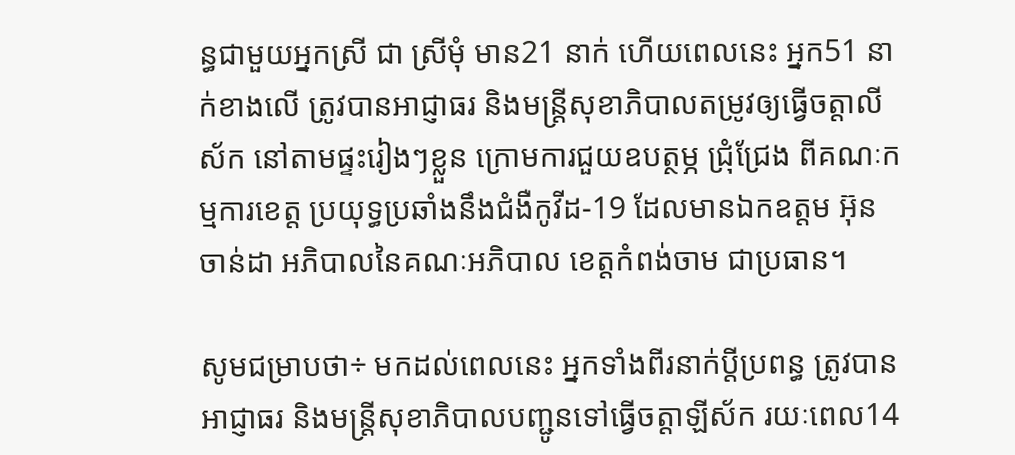ន្ធជាមួយអ្នកស្រី ជា ស្រីមុំ មាន21 នាក់ ហើយពេលនេះ អ្នក51 នាក់ខាងលើ ត្រូវបានអាជ្ញាធរ និងមន្ត្រីសុខាភិបាលតម្រូវឲ្យធ្វើចត្តាលីស័ក នៅតាមផ្ទះរៀងៗខ្លួន ក្រោមការជួយឧបត្ថម្ភ ជ្រុំជ្រែង ពីគណៈកម្មការខេត្ត ប្រយុទ្ធប្រឆាំងនឹងជំងឺកូវីដ-19 ដែលមានឯកឧត្តម អ៊ុន ចាន់ដា អភិបាលនៃគណៈអភិបាល ខេត្តកំពង់ចាម ជាប្រធាន។

សូមជម្រាបថា÷ មកដល់ពេលនេះ អ្នកទាំងពីរនាក់ប្តីប្រពន្ធ ត្រូវបានអាជ្ញាធរ និងមន្ត្រីសុខាភិបាលបញ្ជូនទៅធ្វើចត្តាឡីស័ក រយៈពេល14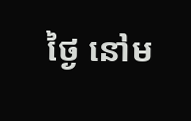ថ្ងៃ នៅម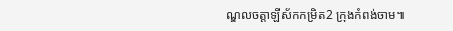ណ្ឌលចត្តាឡីស័កកម្រិត2 ក្រុងកំពង់ចាម៕